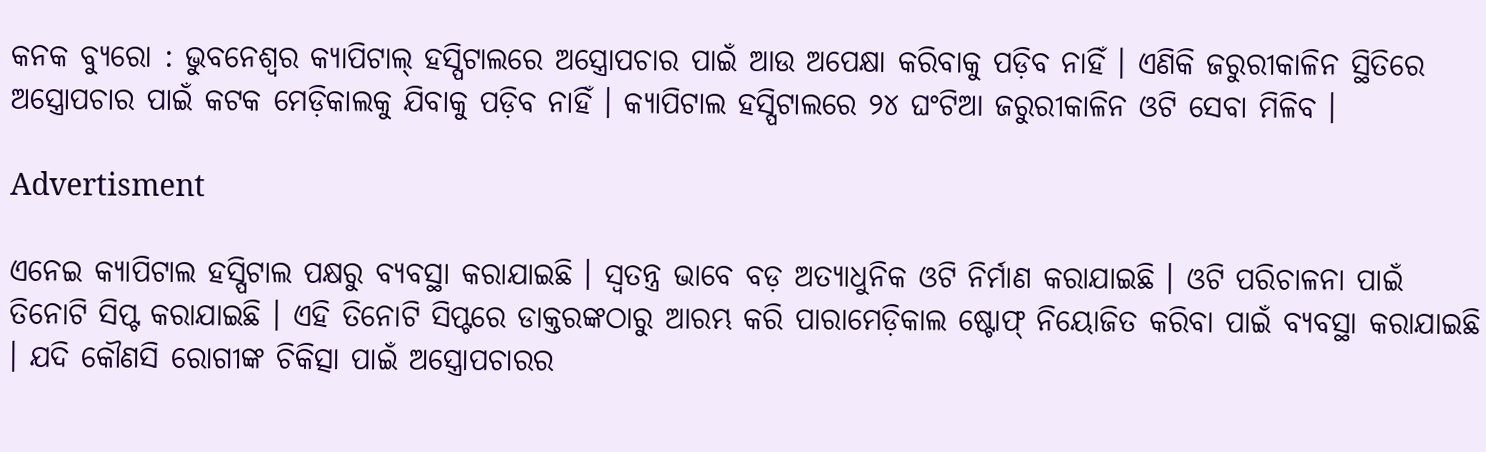କନକ ବ୍ୟୁରୋ : ଭୁବନେଶ୍ୱର କ୍ୟାପିଟାଲ୍ ହସ୍ପିଟାଲରେ ଅସ୍ତ୍ରୋପଚାର ପାଇଁ ଆଉ ଅପେକ୍ଷା କରିବାକୁ ପଡ଼ିବ ନାହିଁ । ଏଣିକି ଜରୁରୀକାଳିନ ସ୍ଥିତିରେ ଅସ୍ତ୍ରୋପଚାର ପାଇଁ କଟକ ମେଡ଼ିକାଲକୁ ଯିବାକୁ ପଡ଼ିବ ନାହିଁ । କ୍ୟାପିଟାଲ ହସ୍ପିଟାଲରେ ୨୪ ଘଂଟିଆ ଜରୁରୀକାଳିନ ଓଟି ସେବା ମିଳିବ ।

Advertisment

ଏନେଇ କ୍ୟାପିଟାଲ ହସ୍ପିଟାଲ ପକ୍ଷରୁ ବ୍ୟବସ୍ଥା କରାଯାଇଛି । ସ୍ୱତନ୍ତ୍ର ଭାବେ ବଡ଼ ଅତ୍ୟାଧୁନିକ ଓଟି ନିର୍ମାଣ କରାଯାଇଛି । ଓଟି ପରିଚାଳନା ପାଇଁ ତିନୋଟି ସିପ୍ଟ କରାଯାଇଛି । ଏହି ତିନୋଟି ସିପ୍ଟରେ ଡାକ୍ତରଙ୍କଠାରୁ ଆରମ୍ଭ କରି ପାରାମେଡ଼ିକାଲ ଷ୍ଟୋଫ୍ ନିୟୋଜିତ କରିବା ପାଇଁ ବ୍ୟବସ୍ଥା କରାଯାଇଛି । ଯଦି କୌଣସି ରୋଗୀଙ୍କ ଚିକିତ୍ସା ପାଇଁ ଅସ୍ତ୍ରୋପଚାରର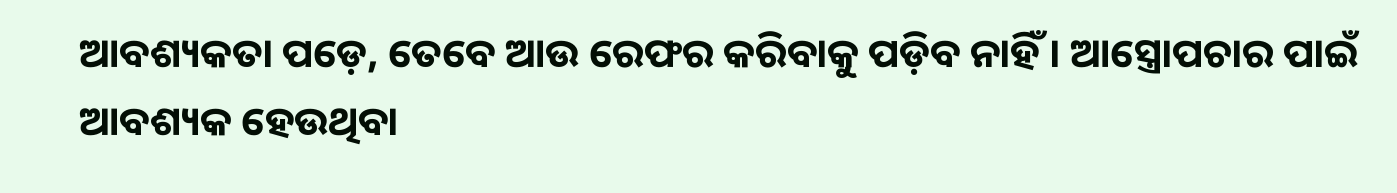ଆବଶ୍ୟକତା ପଡ଼େ, ତେବେ ଆଉ ରେଫର କରିବାକୁ ପଡ଼ିବ ନାହିଁ । ଆସ୍ତ୍ରୋପଚାର ପାଇଁ ଆବଶ୍ୟକ ହେଉଥିବା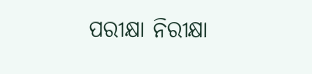ପରୀକ୍ଷା ନିରୀକ୍ଷା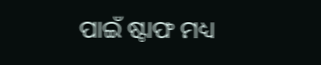ପାଇଁ ଷ୍ଟାଫ ମଧ୍ୟ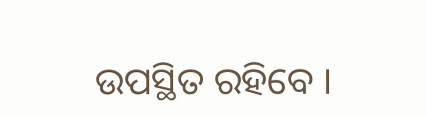ଉପସ୍ଥିତ ରହିବେ ।